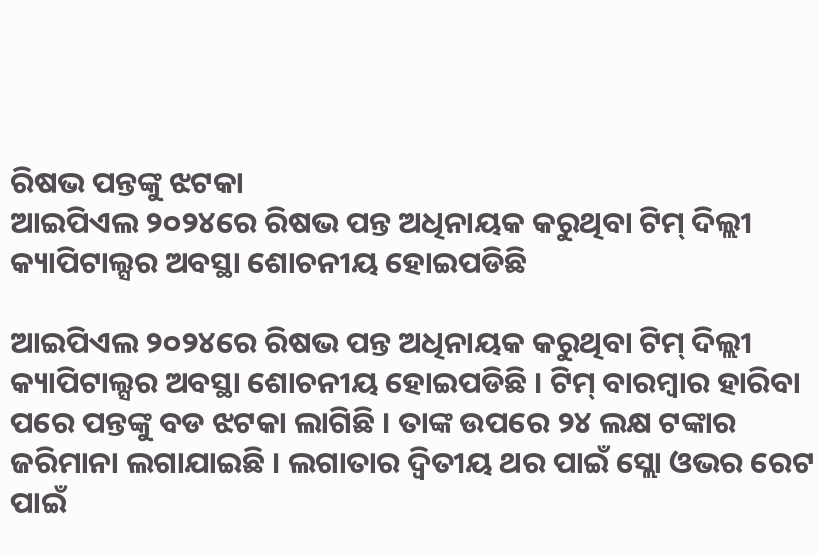ରିଷଭ ପନ୍ତଙ୍କୁ ଝଟକା
ଆଇପିଏଲ ୨୦୨୪ରେ ରିଷଭ ପନ୍ତ ଅଧିନାୟକ କରୁଥିବା ଟିମ୍ ଦିଲ୍ଲୀ କ୍ୟାପିଟାଲ୍ସର ଅବସ୍ଥା ଶୋଚନୀୟ ହୋଇପଡିଛି

ଆଇପିଏଲ ୨୦୨୪ରେ ରିଷଭ ପନ୍ତ ଅଧିନାୟକ କରୁଥିବା ଟିମ୍ ଦିଲ୍ଲୀ କ୍ୟାପିଟାଲ୍ସର ଅବସ୍ଥା ଶୋଚନୀୟ ହୋଇପଡିଛି । ଟିମ୍ ବାରମ୍ବାର ହାରିବା ପରେ ପନ୍ତଙ୍କୁ ବଡ ଝଟକା ଲାଗିଛି । ତାଙ୍କ ଉପରେ ୨୪ ଲକ୍ଷ ଟଙ୍କାର ଜରିମାନା ଲଗାଯାଇଛି । ଲଗାତାର ଦ୍ୱିତୀୟ ଥର ପାଇଁ ସ୍ଲୋ ଓଭର ରେଟ ପାଇଁ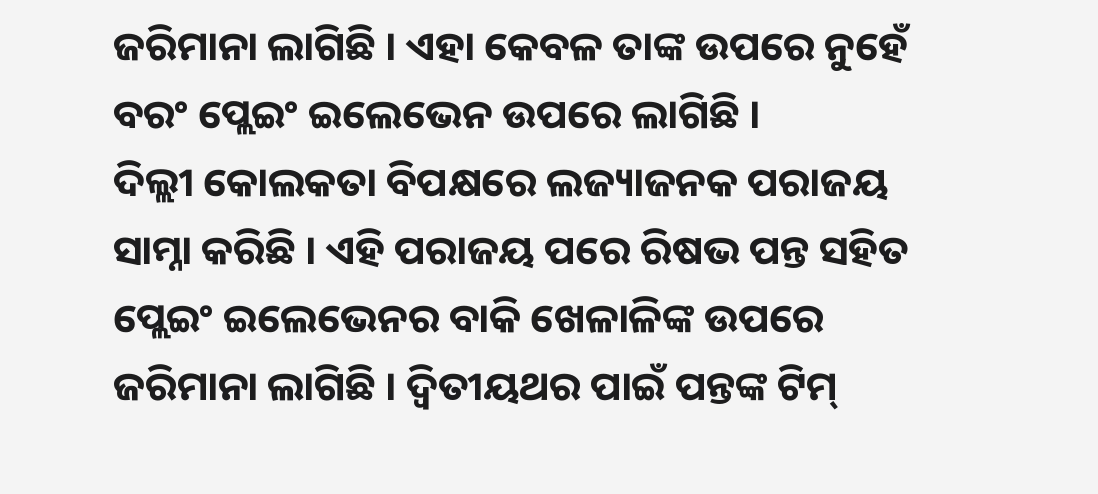ଜରିମାନା ଲାଗିଛି । ଏହା କେବଳ ତାଙ୍କ ଉପରେ ନୁହେଁ ବରଂ ପ୍ଲେଇଂ ଇଲେଭେନ ଉପରେ ଲାଗିଛି ।
ଦିଲ୍ଲୀ କୋଲକତା ବିପକ୍ଷରେ ଲଜ୍ୟାଜନକ ପରାଜୟ ସାମ୍ନା କରିଛି । ଏହି ପରାଜୟ ପରେ ରିଷଭ ପନ୍ତ ସହିତ ପ୍ଲେଇଂ ଇଲେଭେନର ବାକି ଖେଳାଳିଙ୍କ ଉପରେ ଜରିମାନା ଲାଗିଛି । ଦ୍ୱିତୀୟଥର ପାଇଁ ପନ୍ତଙ୍କ ଟିମ୍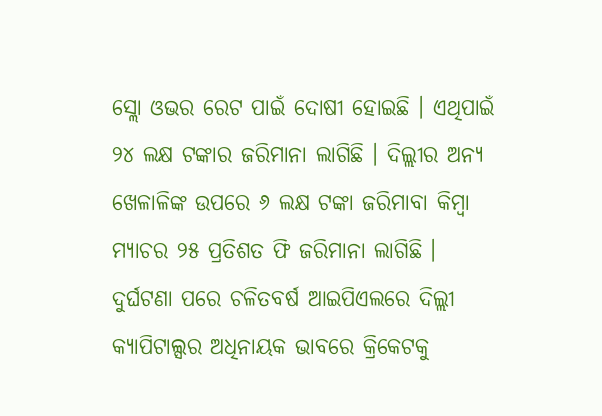ସ୍ଲୋ ଓଭର ରେଟ ପାଇଁ ଦୋଷୀ ହୋଇଛି । ଏଥିପାଇଁ ୨୪ ଲକ୍ଷ ଟଙ୍କାର ଜରିମାନା ଲାଗିଛି । ଦିଲ୍ଲୀର ଅନ୍ୟ ଖେଳାଳିଙ୍କ ଉପରେ ୬ ଲକ୍ଷ ଟଙ୍କା ଜରିମାବା କିମ୍ବା ମ୍ୟାଚର ୨୫ ପ୍ରତିଶତ ଫି ଜରିମାନା ଲାଗିଛି ।
ଦୁର୍ଘଟଣା ପରେ ଚଳିତବର୍ଷ ଆଇପିଏଲରେ ଦିଲ୍ଲୀ କ୍ୟାପିଟାଲ୍ସର ଅଧିନାୟକ ଭାବରେ କ୍ରିକେଟକୁ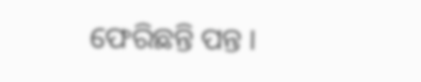ଫେରିଛନ୍ତି ପନ୍ତ ।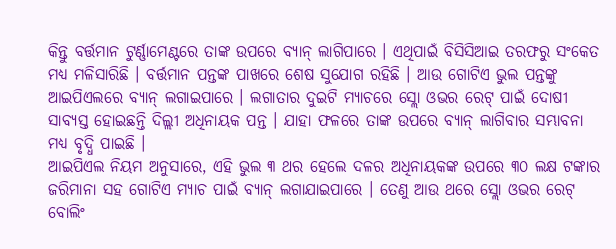କିନ୍ତୁ ବର୍ତ୍ତମାନ ଟୁର୍ଣ୍ଣାମେଣ୍ଟରେ ତାଙ୍କ ଉପରେ ବ୍ୟାନ୍ ଲାଗିପାରେ । ଏଥିପାଇଁ ବିସିସିଆଇ ତରଫରୁ ସଂକେତ ମଧ୍ୟ ମଳିସାରିଛି । ବର୍ତ୍ତମାନ ପନ୍ତଙ୍କ ପାଖରେ ଶେଷ ସୁଯୋଗ ରହିଛି । ଆଉ ଗୋଟିଏ ଭୁଲ ପନ୍ତଙ୍କୁ ଆଇପିଏଲରେ ବ୍ୟାନ୍ ଲଗାଇପାରେ । ଲଗାତାର ଦୁଇଟି ମ୍ୟାଚରେ ସ୍ଲୋ ଓଭର ରେଟ୍ ପାଇଁ ଦୋଷୀ ସାବ୍ୟସ୍ତ ହୋଇଛନ୍ତି ଦିଲ୍ଲୀ ଅଧିନାୟକ ପନ୍ତ । ଯାହା ଫଳରେ ତାଙ୍କ ଉପରେ ବ୍ୟାନ୍ ଲାଗିବାର ସମ୍ଭାବନା ମଧ୍ୟ ବୃଦ୍ଧି ପାଇଛି ।
ଆଇପିଏଲ ନିୟମ ଅନୁସାରେ, ଏହି ଭୁଲ ୩ ଥର ହେଲେ ଦଳର ଅଧିନାୟକଙ୍କ ଉପରେ ୩୦ ଲକ୍ଷ ଟଙ୍କାର ଜରିମାନା ସହ ଗୋଟିଏ ମ୍ୟାଚ ପାଇଁ ବ୍ୟାନ୍ ଲଗାଯାଇପାରେ । ତେଣୁ ଆଉ ଥରେ ସ୍ଲୋ ଓଭର ରେଟ୍ ବୋଲିଂ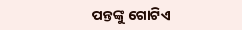ପନ୍ତଙ୍କୁ ଗୋଟିଏ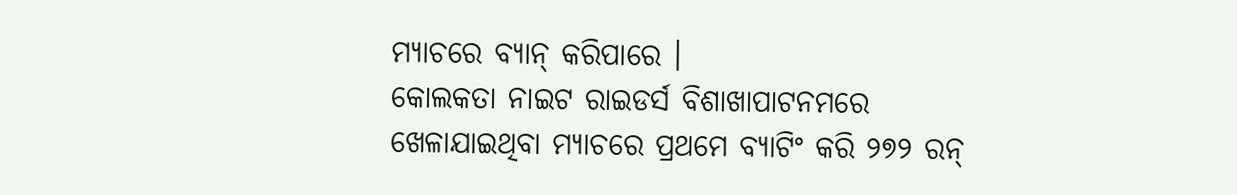ମ୍ୟାଚରେ ବ୍ୟାନ୍ କରିପାରେ ।
କୋଲକତା ନାଇଟ ରାଇଡର୍ସ ବିଶାଖାପାଟନମରେ ଖେଳାଯାଇଥିବା ମ୍ୟାଚରେ ପ୍ରଥମେ ବ୍ୟାଟିଂ କରି ୨୭୨ ରନ୍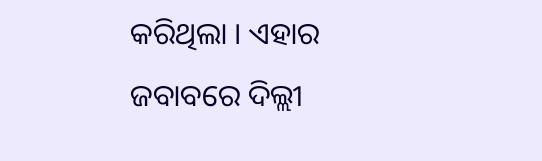କରିଥିଲା । ଏହାର ଜବାବରେ ଦିଲ୍ଲୀ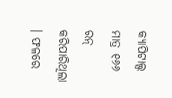କ୍ୟାପିଟାଲ୍ସ ମାତ୍ର ୧୬୬ ରନ୍ କରିପାରିଥିଲା । ଫଳରେ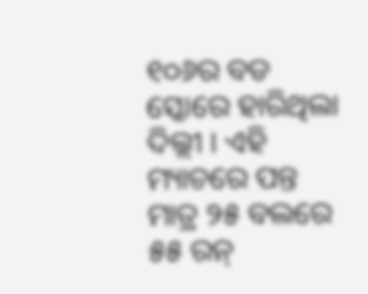୧୦୬ର ବଡ ସ୍କୋରେ ହାରିଥିଲା ଦିଲ୍ଲୀ । ଏହି ମ୍ୟାଚରେ ପନ୍ତ ମାତ୍ର ୨୫ ବଲରେ ୫୫ ରନ୍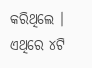କରିଥିଲେ । ଏଥିରେ ୪ଟି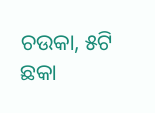ଚଉକା, ୫ଟି ଛକା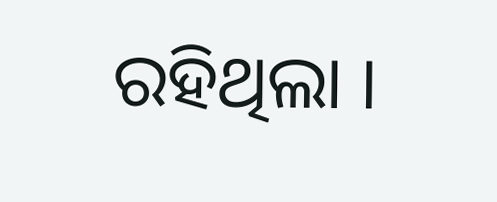ରହିଥିଲା ।